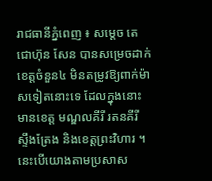រាជធានីភ្នំពេញ ៖ សម្តេច តេជោហ៊ុន សែន បានសម្រេចដាក់ខេត្តចំនួន៤ មិនតម្រូវឱ្យពាក់ម៉ាសទៀតនោះទេ ដែលក្នុងនោះមានខេត្ត មណ្ឌលគីរី រតនគីរី ស្ទឹងត្រែង និងខេត្តព្រះវិហារ ។ នេះបើយោងតាមប្រសាស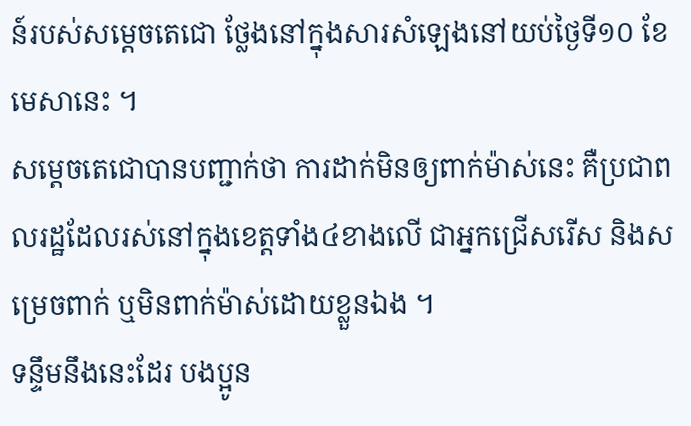ន៍របស់សម្តេចតេជោ ថ្លែងនៅក្នុងសារសំឡេងនៅយប់ថ្ងៃទី១០ ខែមេសានេះ ។
សម្តេចតេជោបានបញ្ជាក់ថា ការដាក់មិនឲ្យពាក់ម៉ាស់នេះ គឺប្រជាពលរដ្ឋដែលរស់នៅក្នុងខេត្តទាំង៤ខាងលើ ជាអ្នកជ្រើសរើស និងសម្រេចពាក់ ឬមិនពាក់ម៉ាស់ដោយខ្លួនឯង ។
ទន្ទឹមនឹងនេះដែរ បងប្អូន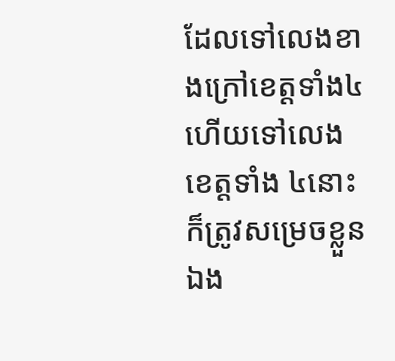ដែលទៅលេងខាងក្រៅខេត្តទាំង៤ ហើយទៅលេងខេត្តទាំង ៤នោះ ក៏ត្រូវសម្រេចខ្លួនឯង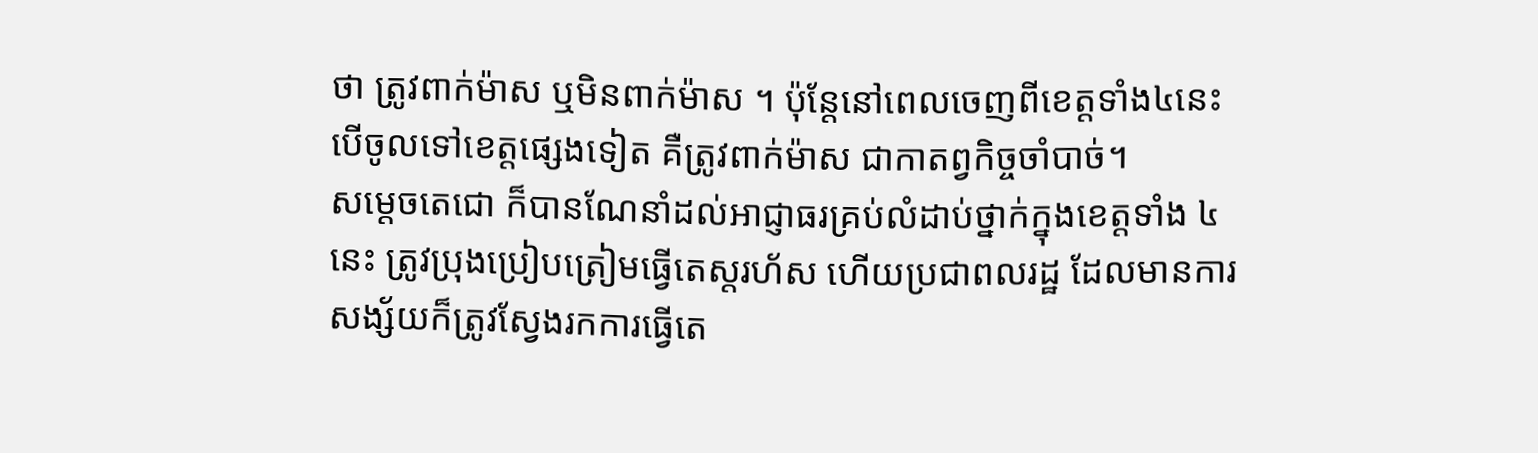ថា ត្រូវពាក់ម៉ាស ឬមិនពាក់ម៉ាស ។ ប៉ុន្តែនៅពេលចេញពីខេត្តទាំង៤នេះ បើចូលទៅខេត្តផ្សេងទៀត គឺត្រូវពាក់ម៉ាស ជាកាតព្វកិច្ចចាំបាច់។
សម្តេចតេជោ ក៏បានណែនាំដល់អាជ្ញាធរគ្រប់លំដាប់ថ្នាក់ក្នុងខេត្តទាំង ៤នេះ ត្រូវប្រុងប្រៀបត្រៀមធ្វើតេស្តរហ័ស ហើយប្រជាពលរដ្ឋ ដែលមានការសង្ស័យក៏ត្រូវស្វែងរកការធ្វើតេ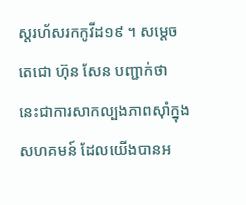ស្តរហ័សរកកូវីដ១៩ ។ សម្តេចតេជោ ហ៊ុន សែន បញ្ជាក់ថា នេះជាការសាកល្បងភាពស៊ាំក្នុងសហគមន៍ ដែលយើងបានអ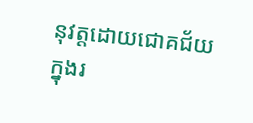នុវត្តដោយជោគជ័យ ក្នុងរ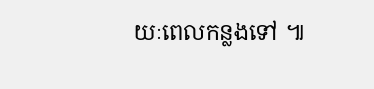យៈពេលកន្លងទៅ ៕